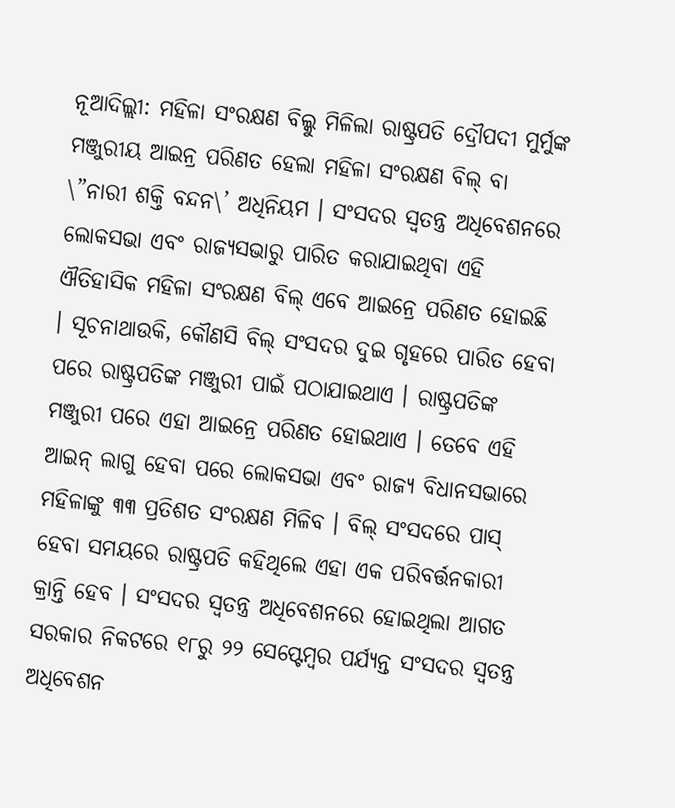ନୂଆଦିଲ୍ଲୀ: ମହିଳା ସଂରକ୍ଷଣ ବିଲ୍କୁ ମିଳିଲା ରାଷ୍ଟ୍ରପତି ଦ୍ରୌପଦୀ ମୁର୍ମୁଙ୍କ ମଞ୍ଜୁରୀୟ ଆଇନ୍ର ପରିଣତ ହେଲା ମହିଳା ସଂରକ୍ଷଣ ବିଲ୍ ବା \”ନାରୀ ଶକ୍ତି ବନ୍ଦନ\’ ଅଧିନିୟମ । ସଂସଦର ସ୍ୱତନ୍ତ୍ର ଅଧିବେଶନରେ ଲୋକସଭା ଏବଂ ରାଜ୍ୟସଭାରୁ ପାରିତ କରାଯାଇଥିବା ଏହି ଐତିହାସିକ ମହିଳା ସଂରକ୍ଷଣ ବିଲ୍ ଏବେ ଆଇନ୍ରେ ପରିଣତ ହୋଇଛି । ସୂଚନାଥାଉକି, କୌଣସି ବିଲ୍ ସଂସଦର ଦୁଇ ଗୃହରେ ପାରିତ ହେବା ପରେ ରାଷ୍ଟ୍ରପତିଙ୍କ ମଞ୍ଜୁରୀ ପାଇଁ ପଠାଯାଇଥାଏ । ରାଷ୍ଟ୍ରପତିଙ୍କ ମଞ୍ଜୁରୀ ପରେ ଏହା ଆଇନ୍ରେ ପରିଣତ ହୋଇଥାଏ । ତେବେ ଏହି ଆଇନ୍ ଲାଗୁ ହେବା ପରେ ଲୋକସଭା ଏବଂ ରାଜ୍ୟ ବିଧାନସଭାରେ ମହିଳାଙ୍କୁ ୩୩ ପ୍ରତିଶତ ସଂରକ୍ଷଣ ମିଳିବ । ବିଲ୍ ସଂସଦରେ ପାସ୍ ହେବା ସମୟରେ ରାଷ୍ଟ୍ରପତି କହିଥିଲେ ଏହା ଏକ ପରିବର୍ତ୍ତନକାରୀ କ୍ରାନ୍ତି ହେବ । ସଂସଦର ସ୍ୱତନ୍ତ୍ର ଅଧିବେଶନରେ ହୋଇଥିଲା ଆଗତ ସରକାର ନିକଟରେ ୧୮ରୁ ୨୨ ସେପ୍ଟେମ୍ବର ପର୍ଯ୍ୟନ୍ତ ସଂସଦର ସ୍ୱତନ୍ତ୍ର ଅଧିବେଶନ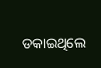ଡକାଇଥିଲେ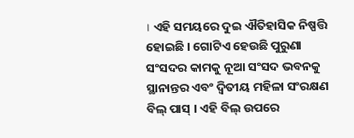। ଏହି ସମୟରେ ଦୁଇ ଐତିହାସିକ ନିଷ୍ପତ୍ତି ହୋଇଛି । ଗୋଟିଏ ହେଉଛି ପୁରୁଣା ସଂସଦର କାମକୁ ନୂଆ ସଂସଦ ଭବନକୁ ସ୍ଥାନାନ୍ତର ଏବଂ ଦ୍ୱିତୀୟ ମହିଳା ସଂରକ୍ଷଣ ବିଲ୍ ପାସ୍ । ଏହି ବିଲ୍ ଉପରେ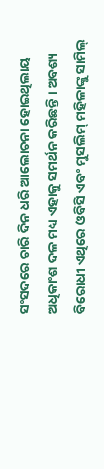ସଂସଦରେ ଚାରି ଦିନ ଧରି ଆଲୋଚନା ହୋଇଥିଲାୟ ଅଧିକାଂଶ ଦଳ ମଧ୍ୟ ଏହାକୁ ସମର୍ଥନ କରିଛନ୍ତି । ଅବଶ୍ୟ ବିରୋଧୀ ଏଥିରେ ଓବିସି ଏବଂ ମୁସଲିମ୍ ମହିଳାଙ୍କୁ ସାମିଲ୍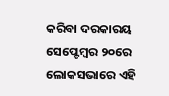କରିବା ଦରକାରୟ ସେପ୍ଟେମ୍ବର ୨୦ରେ ଲୋକସଭାରେ ଏହି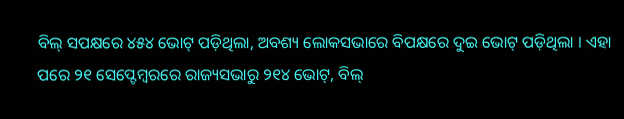ବିଲ୍ ସପକ୍ଷରେ ୪୫୪ ଭୋଟ୍ ପଡ଼ିଥିଲା, ଅବଶ୍ୟ ଲୋକସଭାରେ ବିପକ୍ଷରେ ଦୁଇ ଭୋଟ୍ ପଡ଼ିଥିଲା । ଏହା ପରେ ୨୧ ସେପ୍ଟେମ୍ବରରେ ରାଜ୍ୟସଭାରୁ ୨୧୪ ଭୋଟ୍, ବିଲ୍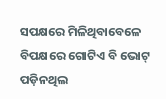ସପକ୍ଷରେ ମିଳିଥିବାବେଳେ ବିପକ୍ଷରେ ଗୋଟିଏ ବି ଭୋଟ୍ ପଡ଼ିନଥିଲ